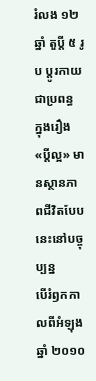រំលង ១២ ឆ្នាំ តួប្តី ៥ រូប ប្តូរកាយជាប្រពន្ធ ក្នុងរឿង «ប្តីល្អ» មានស្ថានភាពជីវិតបែបនេះនៅបច្ចុប្បន្ន
បើរំឭកកាលពីអំឡុងឆ្នាំ ២០១០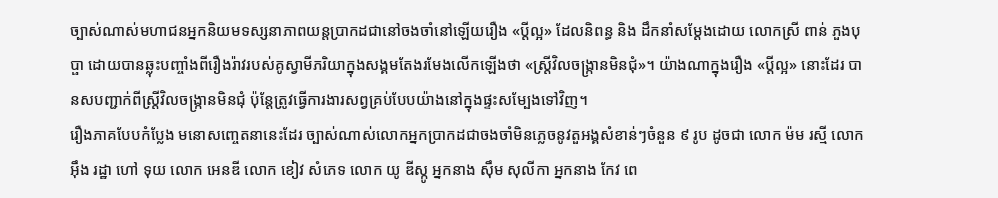ច្បាស់ណាស់មហាជនអ្នកនិយមទស្សនាភាពយន្តប្រាកដជានៅចងចាំនៅឡើយរឿង «ប្តីល្អ» ដែលនិពន្ធ និង ដឹកនាំសម្តែងដោយ លោកស្រី ពាន់ ភួងបុប្ផា ដោយបានឆ្លុះបញ្ចាំងពីរឿងរ៉ាវរបស់គូស្វាមីភរិយាក្នុងសង្គមតែងរមែងលើកឡើងថា «ស្ត្រីវិលចង្ក្រានមិនជុំ»។ យ៉ាងណាក្នុងរឿង «ប្តីល្អ» នោះដែរ បានសបញ្ជាក់ពីស្ត្រីវិលចង្ក្រានមិនជុំ ប៉ុន្តែត្រូវធ្វើការងារសព្វគ្រប់បែបយ៉ាងនៅក្នុងផ្ទះសម្បែងទៅវិញ។
រឿងភាគបែបកំប្លែង មនោសញ្ចេតនានេះដែរ ច្បាស់ណាស់លោកអ្នកប្រាកដជាចងចាំមិនភ្លេចនូវតួអង្គសំខាន់ៗចំនួន ៩ រូប ដូចជា លោក ម៉ម រស្មី លោក អ៊ឹង រដ្ឋា ហៅ ទុយ លោក អេនឌី លោក ខៀវ សំភេទ លោក យូ ឌីស្កូ អ្នកនាង ស៊ឹម សុលីកា អ្នកនាង កែវ ពេ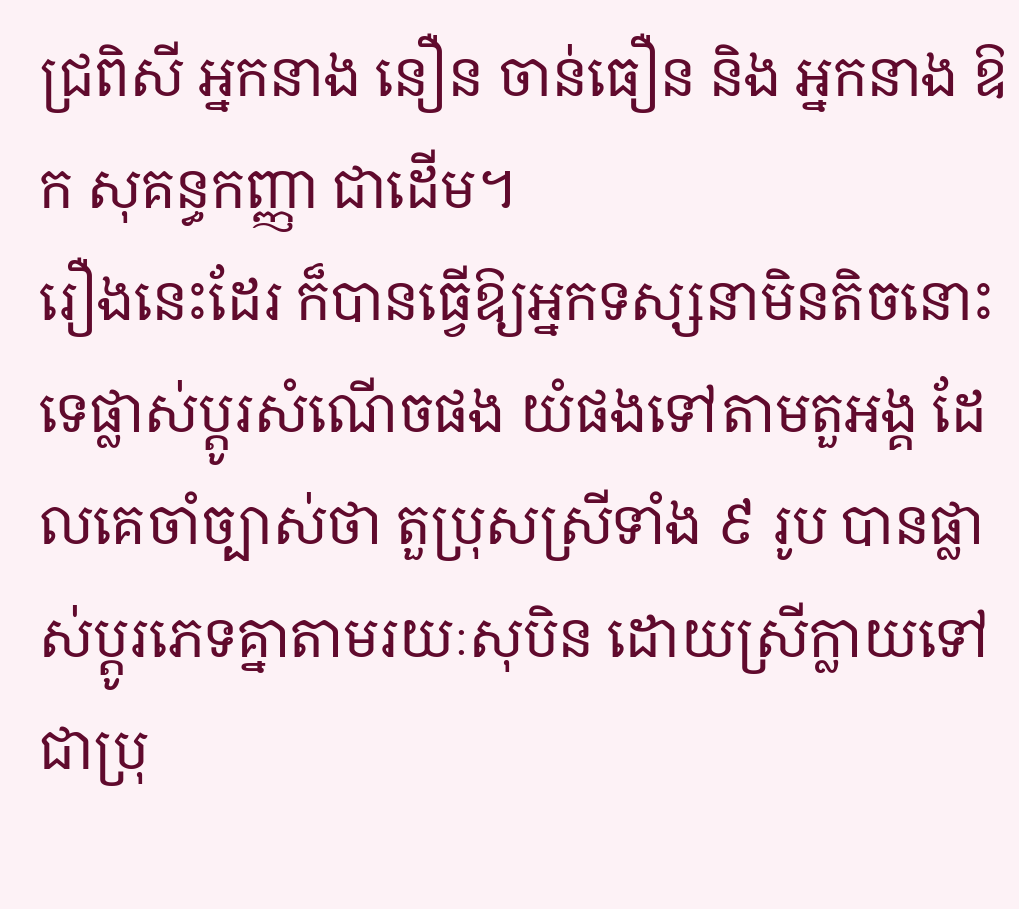ជ្រពិសី អ្នកនាង នឿន ចាន់ធឿន និង អ្នកនាង ឱក សុគន្ធកញ្ញា ជាដើម។
រឿងនេះដែរ ក៏បានធ្វើឱ្យអ្នកទស្សនាមិនតិចនោះទេផ្លាស់ប្តូរសំណើចផង យំផងទៅតាមតួអង្គ ដែលគេចាំច្បាស់ថា តួប្រុសស្រីទាំង ៩ រូប បានផ្លាស់ប្តូរភេទគ្នាតាមរយៈសុបិន ដោយស្រីក្លាយទៅជាប្រុ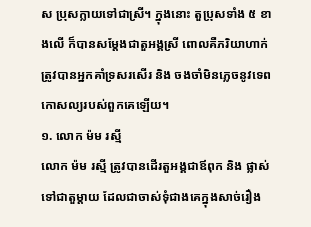ស ប្រុសក្លាយទៅជាស្រី។ ក្នុងនោះ តួប្រុសទាំង ៥ ខាងលើ ក៏បានសម្តែងជាតួអង្គស្រី ពោលគឺភរិយាហាក់ត្រូវបានអ្នកគាំទ្រសរសើរ និង ចងចាំមិនភ្លេចនូវទេពកោសល្យរបស់ពួកគេឡើយ។
១. លោក ម៉ម រស្មី
លោក ម៉ម រស្មី ត្រូវបានដើរតួអង្គជាឪពុក និង ផ្លាស់ទៅជាតួម្តាយ ដែលជាចាស់ទុំជាងគេក្នុងសាច់រឿង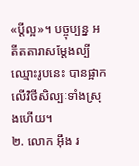«ប្តីល្អ»។ បច្ចុប្បន្ន អតីតតារាសម្តែងល្បីឈ្មោះរូបនេះ បានផ្អាកលើវិថីសិល្បៈទាំងស្រុងហើយ។
២. លោក អ៊ឹង រ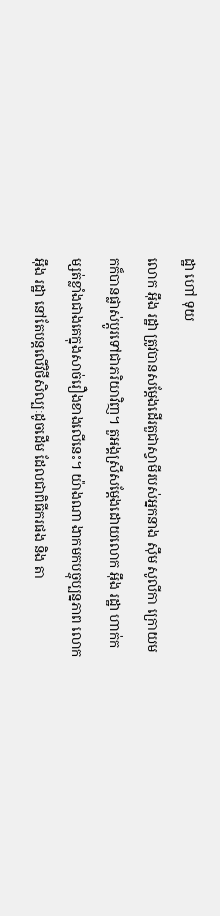ដ្ឋា ហៅ ទុយ
លោក អ៊ឹង រដ្ឋា ត្រូវបានសម្តែងដើរតួជាស្វាមីរបស់អ្នកនាង ស៊ឹម សូលីកា ក្រោយមកក៏បានផ្លាស់ប្តូរទៅជាភរិយាវិញ។ តួអង្គស្រីសម្តែងដោយលោក អ៊ឹង រដ្ឋា ហាក់កម្សត់ខ្លាំងជាងគេក្នុងសាច់រឿងខាងលើនេះ។ យ៉ាងណា ងាកមកបច្ចុប្បន្នភាព លោក អ៊ឹង រដ្ឋា នៅតែបន្តលើវិថីសិល្បៈដូចដើម ដែលជាពិធីករផង និង តា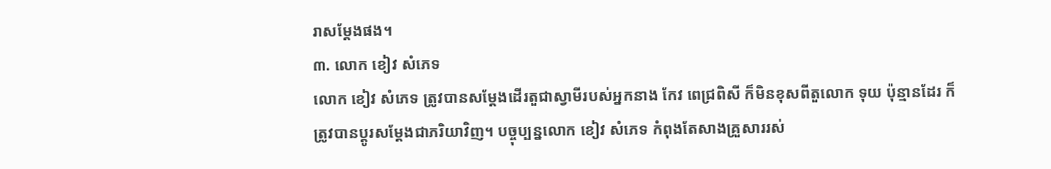រាសម្តែងផង។
៣. លោក ខៀវ សំភេទ
លោក ខៀវ សំភេទ ត្រូវបានសម្តែងដើរតួជាស្វាមីរបស់អ្នកនាង កែវ ពេជ្រពិសី ក៏មិនខុសពីតួលោក ទុយ ប៉ុន្មានដែរ ក៏ត្រូវបានប្តូរសម្តែងជាភរិយាវិញ។ បច្ចុប្បន្នលោក ខៀវ សំភេទ កំពុងតែសាងគ្រួសាររស់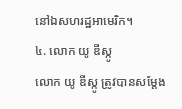នៅឯសហរដ្ឋអាមេរិក។
៤. លោក យូ ឌីស្កូ
លោក យូ ឌីស្កូ ត្រូវបានសម្តែង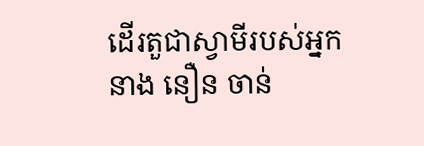ដើរតួជាស្វាមីរបស់អ្នកនាង នឿន ចាន់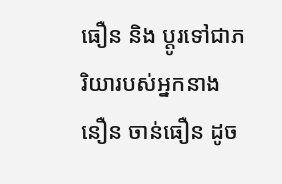ធឿន និង ប្តូរទៅជាភរិយារបស់អ្នកនាង នឿន ចាន់ធឿន ដូច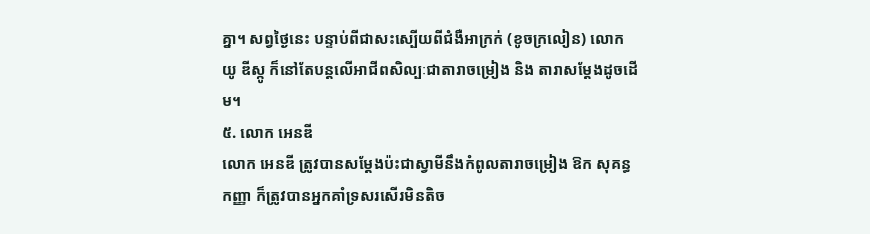គ្នា។ សព្វថ្ងៃនេះ បន្ទាប់ពីជាសះស្បើយពីជំងឺអាក្រក់ (ខូចក្រលៀន) លោក យូ ឌីស្កូ ក៏នៅតែបន្តលើអាជីពសិល្បៈជាតារាចម្រៀង និង តារាសម្តែងដូចដើម។
៥. លោក អេនឌី
លោក អេនឌី ត្រូវបានសម្តែងប៉ះជាស្វាមីនឹងកំពូលតារាចម្រៀង ឱក សុគន្ធកញ្ញា ក៏ត្រូវបានអ្នកគាំទ្រសរសើរមិនតិច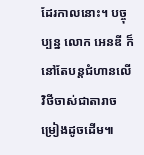ដែរកាលនោះ។ បច្ចុប្បន្ន លោក អេនឌី ក៏នៅតែបន្តជំហានលើវិថីចាស់ជាតារាចម្រៀងដូចដើម៕